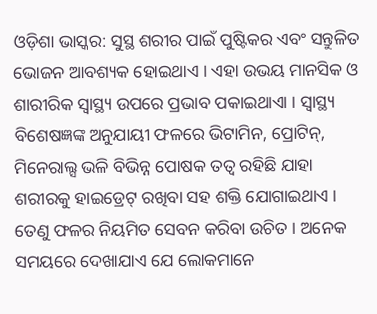ଓଡ଼ିଶା ଭାସ୍କର: ସୁସ୍ଥ ଶରୀର ପାଇଁ ପୁଷ୍ଟିକର ଏବଂ ସନ୍ତୁଳିତ ଭୋଜନ ଆବଶ୍ୟକ ହୋଇଥାଏ । ଏହା ଉଭୟ ମାନସିକ ଓ ଶାରୀରିକ ସ୍ୱାସ୍ଥ୍ୟ ଉପରେ ପ୍ରଭାବ ପକାଇଥାଏା । ସ୍ୱାସ୍ଥ୍ୟ ବିଶେଷଜ୍ଞଙ୍କ ଅନୁଯାୟୀ ଫଳରେ ଭିଟାମିନ, ପ୍ରୋଟିନ୍, ମିନେରାଲ୍ସ ଭଳି ବିଭିନ୍ନ ପୋଷକ ତତ୍ୱ ରହିଛି ଯାହା ଶରୀରକୁ ହାଇଡ୍ରେଟ୍ ରଖିବା ସହ ଶକ୍ତି ଯୋଗାଇଥାଏ । ତେଣୁ ଫଳର ନିୟମିତ ସେବନ କରିବା ଉଚିତ । ଅନେକ ସମୟରେ ଦେଖାଯାଏ ଯେ ଲୋକମାନେ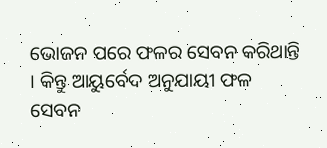ଭୋଜନ ପରେ ଫଳର ସେବନ କରିଥାନ୍ତି । କିନ୍ତୁ ଆୟୁର୍ବେଦ ଅନୁଯାୟୀ ଫଳ ସେବନ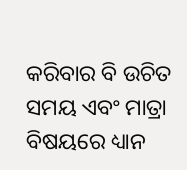କରିବାର ବି ଉଚିତ ସମୟ ଏବଂ ମାତ୍ରା ବିଷୟରେ ଧ୍ୟାନ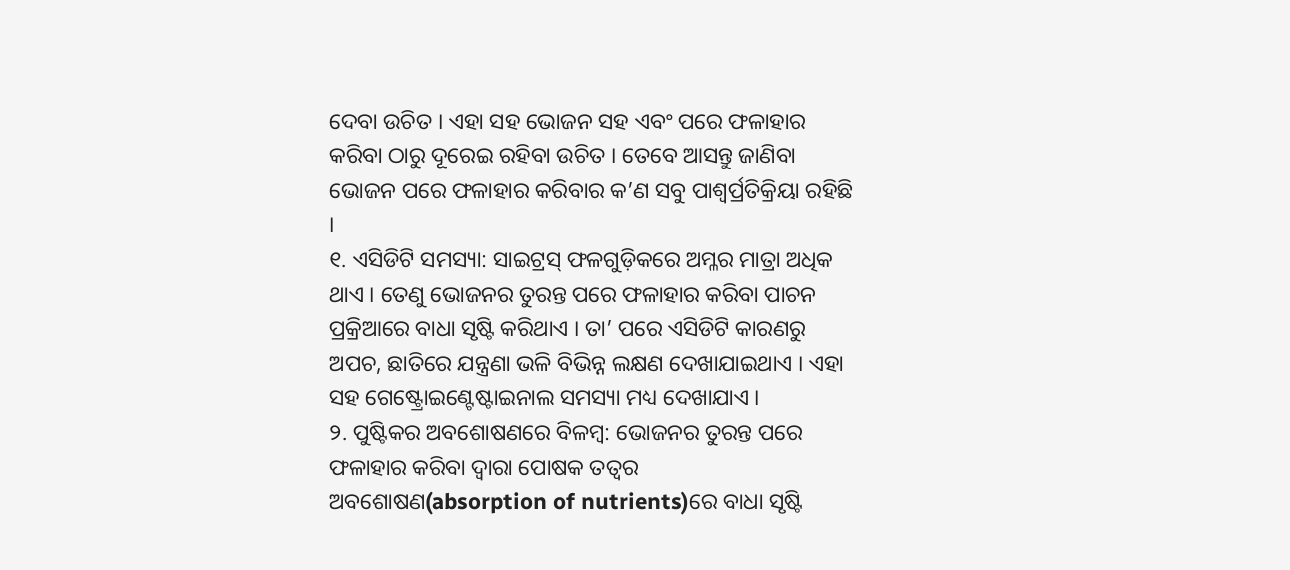ଦେବା ଉଚିତ । ଏହା ସହ ଭୋଜନ ସହ ଏବଂ ପରେ ଫଳାହାର କରିବା ଠାରୁ ଦୂରେଇ ରହିବା ଉଚିତ । ତେବେ ଆସନ୍ତୁ ଜାଣିବା ଭୋଜନ ପରେ ଫଳାହାର କରିବାର କ’ଣ ସବୁ ପାଶ୍ୱର୍ପ୍ରତିକ୍ରିୟା ରହିଛି ।
୧. ଏସିଡିଟି ସମସ୍ୟା: ସାଇଟ୍ରସ୍ ଫଳଗୁଡ଼ିକରେ ଅମ୍ଳର ମାତ୍ରା ଅଧିକ ଥାଏ । ତେଣୁ ଭୋଜନର ତୁରନ୍ତ ପରେ ଫଳାହାର କରିବା ପାଚନ ପ୍ରକ୍ରିଆରେ ବାଧା ସୃଷ୍ଟି କରିଥାଏ । ତା’ ପରେ ଏସିଡିଟି କାରଣରୁ ଅପଚ, ଛାତିରେ ଯନ୍ତ୍ରଣା ଭଳି ବିଭିନ୍ନ ଲକ୍ଷଣ ଦେଖାଯାଇଥାଏ । ଏହା ସହ ଗେଷ୍ଟ୍ରୋଇଣ୍ଟେଷ୍ଟାଇନାଲ ସମସ୍ୟା ମଧ୍ୟ ଦେଖାଯାଏ ।
୨. ପୁଷ୍ଟିକର ଅବଶୋଷଣରେ ବିଳମ୍ବ: ଭୋଜନର ତୁରନ୍ତ ପରେ ଫଳାହାର କରିବା ଦ୍ୱାରା ପୋଷକ ତତ୍ୱର ଅବଶୋଷଣ(absorption of nutrients)ରେ ବାଧା ସୃଷ୍ଟି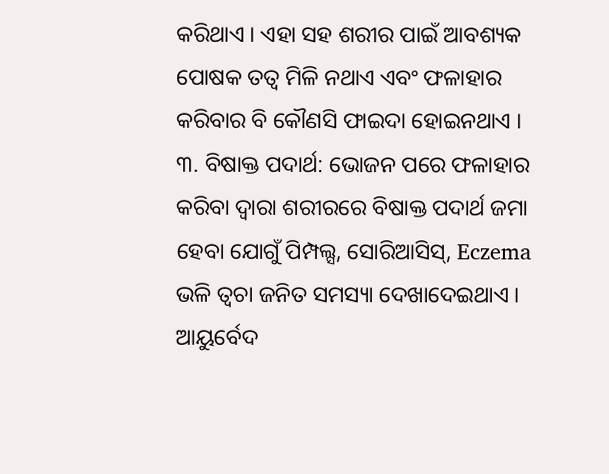କରିଥାଏ । ଏହା ସହ ଶରୀର ପାଇଁ ଆବଶ୍ୟକ ପୋଷକ ତତ୍ୱ ମିଳି ନଥାଏ ଏବଂ ଫଳାହାର କରିବାର ବି କୌଣସି ଫାଇଦା ହୋଇନଥାଏ ।
୩. ବିଷାକ୍ତ ପଦାର୍ଥ: ଭୋଜନ ପରେ ଫଳାହାର କରିବା ଦ୍ୱାରା ଶରୀରରେ ବିଷାକ୍ତ ପଦାର୍ଥ ଜମା ହେବା ଯୋଗୁଁ ପିମ୍ପଲ୍ସ, ସୋରିଆସିସ୍, Eczema ଭଳି ତ୍ୱଚା ଜନିତ ସମସ୍ୟା ଦେଖାଦେଇଥାଏ ।
ଆୟୁର୍ବେଦ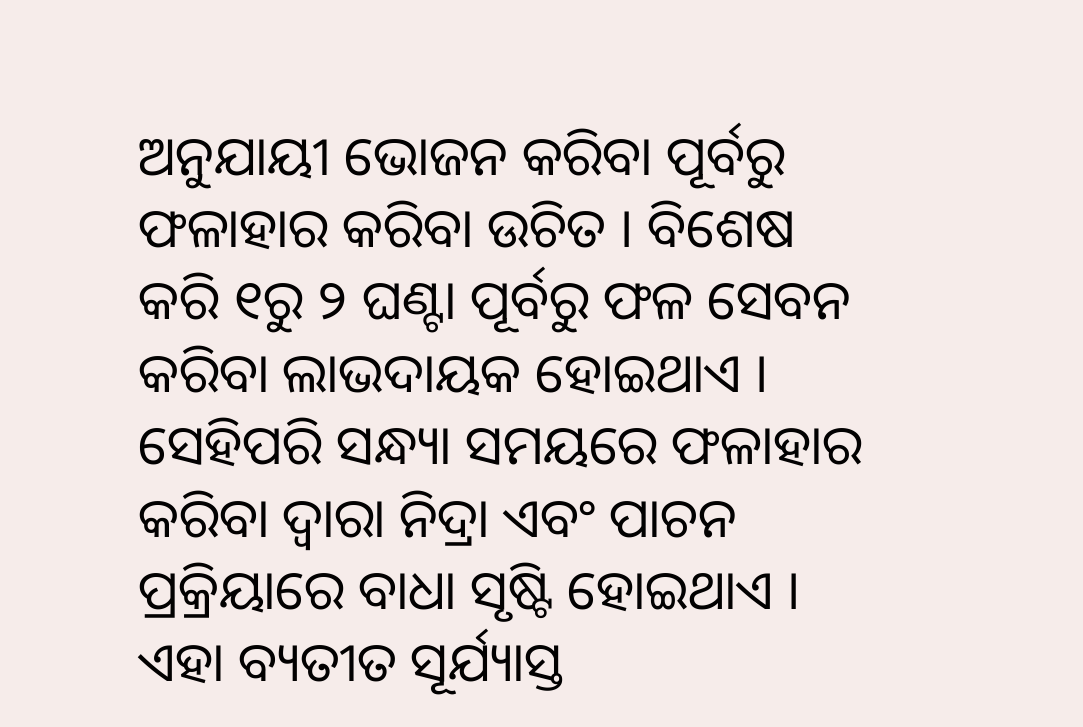ଅନୁଯାୟୀ ଭୋଜନ କରିବା ପୂର୍ବରୁ ଫଳାହାର କରିବା ଉଚିତ । ବିଶେଷ କରି ୧ରୁ ୨ ଘଣ୍ଟା ପୂର୍ବରୁ ଫଳ ସେବନ କରିବା ଲାଭଦାୟକ ହୋଇଥାଏ । ସେହିପରି ସନ୍ଧ୍ୟା ସମୟରେ ଫଳାହାର କରିବା ଦ୍ୱାରା ନିଦ୍ରା ଏବଂ ପାଚନ ପ୍ରକ୍ରିୟାରେ ବାଧା ସୃଷ୍ଟି ହୋଇଥାଏ । ଏହା ବ୍ୟତୀତ ସୂର୍ଯ୍ୟାସ୍ତ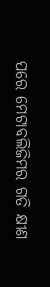ପରେ ମେଟାବଲିଜିମର ଗତି କ୍ଷୀଣ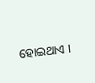ହୋଇଥାଏ ।